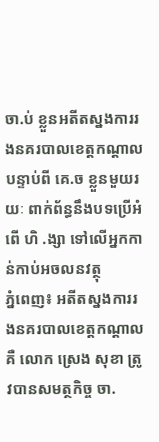ចា.ប់ ខ្លួនអតីតស្នងការរងនគរបាលខេត្តកណ្តាល បន្ទាប់ពី គេ.ច ខ្លួនមួយរយៈ ពាក់ព័ន្ធនឹងបទប្រើអំពើ ហិ .ង្សា ទៅលើអ្នកកាន់កាប់អចលនវត្ថុ
ភ្នំពេញ៖ អតីតស្នងការរងនគរបាលខេត្តកណ្តាលគឺ លោក ស្រេង សុខា ត្រូវបានសមត្ថកិច្ច ចា.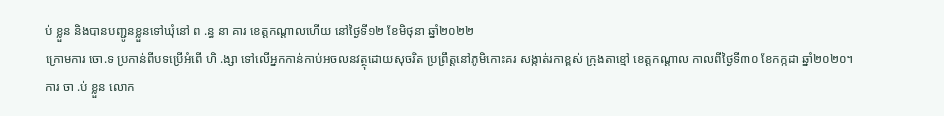ប់ ខ្លួន និងបានបញ្ជូនខ្លួនទៅឃុំនៅ ព .ន្ធ នា គារ ខេត្តកណ្តាលហើយ នៅថ្ងៃទី១២ ខែមិថុនា ឆ្នាំ២០២២
ក្រោមការ ចោ.ទ ប្រកាន់ពីបទប្រើអំពើ ហិ .ង្សា ទៅលើអ្នកកាន់កាប់អចលនវត្ថុដោយសុចរិត ប្រព្រឹត្តនៅភូមិកោះគរ សង្កាត់រកាខ្ពស់ ក្រុងតាខ្មៅ ខេត្តកណ្តាល កាលពីថ្ងៃទី៣០ ខែកក្កដា ឆ្នាំ២០២០។
ការ ចា .ប់ ខ្លួន លោក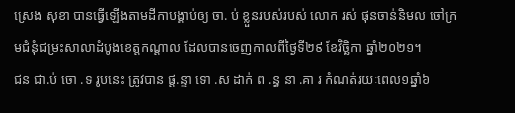ស្រេង សុខា បានធ្វើឡើងតាមដីកាបង្គាប់ឲ្យ ចា. ប់ ខ្លួនរបស់របស់ លោក រស់ ផុនចាន់និមល ចៅក្រមជំនុំជម្រះសាលាដំបូងខេត្តកណ្តាល ដែលបានចេញកាលពីថ្ងៃទី២៩ ខែវិច្ឆិកា ឆ្នាំ២០២១។
ជន ជា.ប់ ចោ .ទ រូបនេះ ត្រូវបាន ផ្ត.ន្ទា ទោ .ស ដាក់ ព .ន្ធ នា .គា រ កំណត់រយៈពេល១ឆ្នាំ៦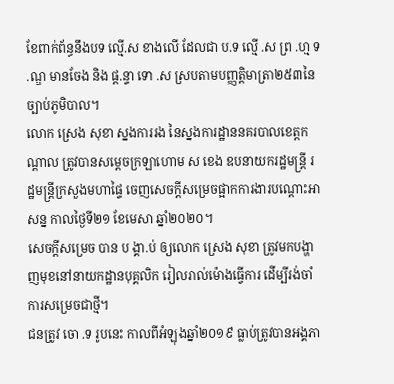ខែពាក់ព័ន្ធនឹងបទ ល្មើ.ស ខាងលើ ដែលជា ប.ទ ល្មើ .ស ព្រ .ហ្ម ទ .ណ្ឌ មានចែង និង ផ្ត.ន្ទា ទោ .ស ស្របតាមបញ្ញត្តិមាត្រា២៥៣នៃច្បាប់ភូមិបាល។
លោក ស្រេង សុខា ស្នងការរង នៃស្នងការដ្ឋាននគរបាលខេត្តកណ្តាល ត្រូវបានសម្តេចក្រឡាហោម ស ខេង ឧបនាយករដ្ឋមន្ត្រី រដ្ឋមន្ត្រីក្រសួងមហាផ្ទៃ ចេញសេចក្តីសម្រេចផ្អាកការងារបណ្តោះអាសន្ន កាលថ្ងៃទី២១ ខែមេសា ឆ្នាំ២០២០។
សេចក្តីសម្រេច បាន ប ង្គា.ប់ ឲ្យលោក ស្រេង សុខា ត្រូវមកបង្ហាញមុខនៅនាយកដ្ឋានបុគ្គលិក រៀលរាល់ម៉ោងធ្វើការ ដើម្បីរង់ចាំការសម្រេចជាថ្មី។
ជនត្រូវ ចោ .ទ រូបនេះ កាលពីអំឡុងឆ្នាំ២០១៩ ធ្លាប់ត្រូវបានអង្គភា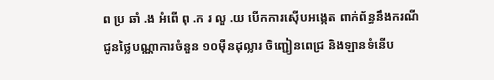ព ប្រ ឆាំ .ង អំពើ ពុ .ក រ លួ .យ បើកការស៊ើបអង្កេត ពាក់ព័ន្ធនឹងករណីជូនថ្លៃបណ្ណាការចំនួន ១០ម៉ឺនដុល្លារ ចិញ្ជៀនពេជ្រ និងឡានទំនើប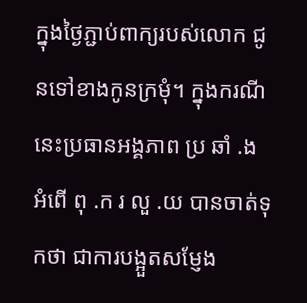ក្នុងថ្ងៃភ្ជាប់ពាក្យរបស់លោក ជូនទៅខាងកូនក្រមុំ។ ក្នុងករណីនេះប្រធានអង្គភាព ប្រ ឆាំ .ង អំពើ ពុ .ក រ លួ .យ បានចាត់ទុកថា ជាការបង្អួតសម្ញែង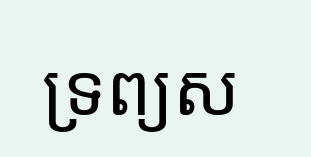ទ្រព្យស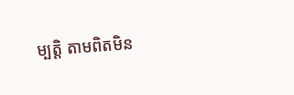ម្បតិ្ត តាមពិតមិន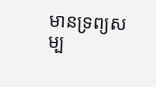មានទ្រព្យសម្ប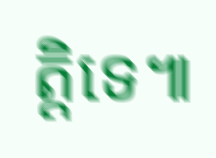ត្តិទេ៕